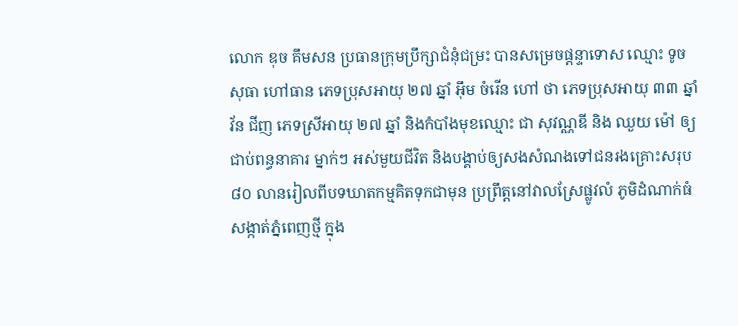លោក ឌុច គឹមសន ប្រធានក្រុមប្រឹក្សាជំនុំជម្រះ បានសម្រេចផ្តន្ទាទោស ឈ្មោះ ទូច សុធា ហៅធាន ភេទប្រុសអាយុ ២៧ ឆ្នាំ អ៊ឹម ចំរើន ហៅ ថា ភេទប្រុសអាយុ ៣៣ ឆ្នាំ វ័ន ជីញ ភេទស្រីអាយុ ២៧ ឆ្នាំ និងកំបាំងមុខឈ្មោះ ជា សុវណ្ណឌី និង ឈួយ ម៉ៅ ឲ្យជាប់ពន្ធនាគារ ម្នាក់ៗ អស់មួយជីវិត និងបង្គាប់ឲ្យសងសំណងទៅជនរងគ្រោះសរុប៨០ លានរៀលពីបទឃាតកម្មគិតទុកជាមុន ប្រព្រឹត្តនៅវាលស្រែផ្លូវលំ ភូមិដំណាក់ធំ សង្កាត់ភ្នំពេញថ្មី ក្នុង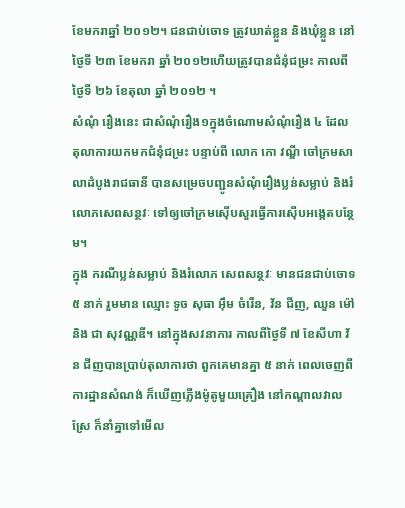ខែមករាឆ្នាំ ២០១២។ ជនជាប់ចោទ ត្រូវឃាត់ខ្លួន និងឃុំខ្លួន នៅថ្ងៃទី ២៣ ខែមករា ឆ្នាំ ២០១២ហើយត្រូវបានជំនុំជម្រះ កាលពីថ្ងៃទី ២៦ ខែតុលា ឆ្នាំ ២០១២ ។
សំណុំ រឿងនេះ ជាសំណុំរឿង១ក្នុងចំណោមសំណុំរឿង ៤ ដែលតុលាការយកមកជំនុំជម្រះ បន្ទាប់ពី លោក កោ វណ្ឌី ចៅក្រមសាលាដំបូងរាជធានី បានសម្រេចបញ្ជូនសំណុំរឿងប្លន់សម្លាប់ និងរំលោភសេពសន្ថវៈ ទៅឲ្យចៅក្រមស៊ើបសួរធ្វើការស៊ើបអង្កេតបន្ថែម។
ក្នុង ករណីប្លន់សម្លាប់ និងរំលោភ សេពសន្ថវៈ មានជនជាប់ចោទ ៥ នាក់ រួមមាន ឈ្មោះ ទូច សុធា អ៊ឹម ចំរើន, វ័ន ជីញ, ឈួន ម៉ៅ និង ជា សុវណ្ណឌី។ នៅក្នុងសវនាការ កាលពីថ្ងៃទី ៧ ខែសីហា វ័ន ជីញបានប្រាប់តុលាការថា ពួកគេមានគ្នា ៥ នាក់ ពេលចេញពីការដ្ឋានសំណង់ ក៏ឃើញភ្លើងម៉ូតូមួយគ្រឿង នៅកណ្តាលវាលស្រែ ក៏នាំគ្នាទៅមើល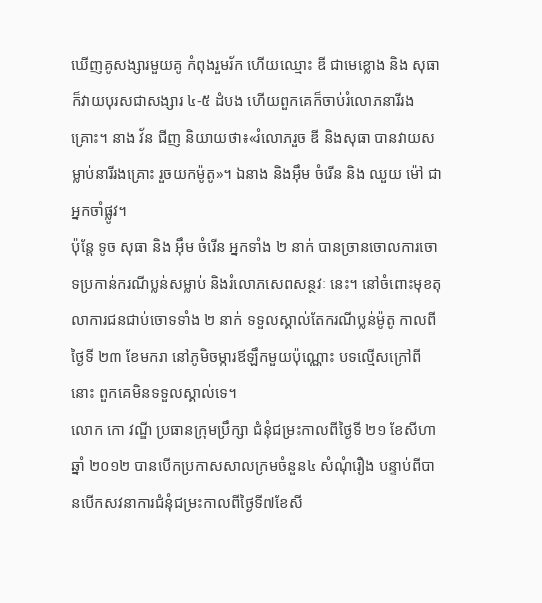ឃើញគូសង្សារមួយគូ កំពុងរួមរ័ក ហើយឈ្មោះ ឌី ជាមេខ្លោង និង សុធា ក៏វាយបុរសជាសង្សារ ៤-៥ ដំបង ហើយពួកគេក៏ចាប់រំលោភនារីរងគ្រោះ។ នាង វ័ន ជីញ និយាយថា៖«រំលោភរួច ឌី និងសុធា បានវាយសម្លាប់នារីរងគ្រោះ រួចយកម៉ូតូ»។ ឯនាង និងអ៊ឹម ចំរើន និង ឈួយ ម៉ៅ ជាអ្នកចាំផ្លូវ។
ប៉ុន្តែ ទូច សុធា និង អ៊ឹម ចំរើន អ្នកទាំង ២ នាក់ បានច្រានចោលការចោទប្រកាន់ករណីប្លន់សម្លាប់ និងរំលោភសេពសន្ថវៈ នេះ។ នៅចំពោះមុខតុលាការជនជាប់ចោទទាំង ២ នាក់ ទទួលស្គាល់តែករណីប្លន់ម៉ូតូ កាលពីថ្ងៃទី ២៣ ខែមករា នៅភូមិចម្ការឪឡឹកមួយប៉ុណ្ណោះ បទល្មើសក្រៅពីនោះ ពួកគេមិនទទួលស្គាល់ទេ។
លោក កោ វណ្ឌី ប្រធានក្រុមប្រឹក្សា ជំនុំជម្រះកាលពីថ្ងៃទី ២១ ខែសីហា ឆ្នាំ ២០១២ បានបើកប្រកាសសាលក្រមចំនួន៤ សំណុំរឿង បន្ទាប់ពីបានបើកសវនាការជំនុំជម្រះកាលពីថ្ងៃទី៧ខែសី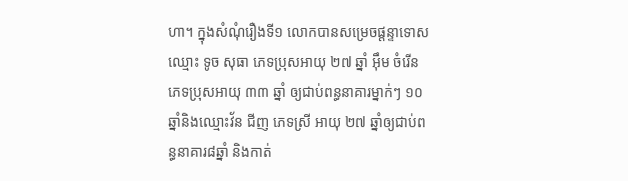ហា។ ក្នុងសំណុំរឿងទី១ លោកបានសម្រេចផ្តន្ទាទោស ឈ្មោះ ទូច សុធា ភេទប្រុសអាយុ ២៧ ឆ្នាំ អ៊ឹម ចំរើន ភេទប្រុសអាយុ ៣៣ ឆ្នាំ ឲ្យជាប់ពន្ធនាគារម្នាក់ៗ ១០ ឆ្នាំនិងឈ្មោះវ័ន ជីញ ភេទស្រី អាយុ ២៧ ឆ្នាំឲ្យជាប់ពន្ធនាគារ៨ឆ្នាំ និងកាត់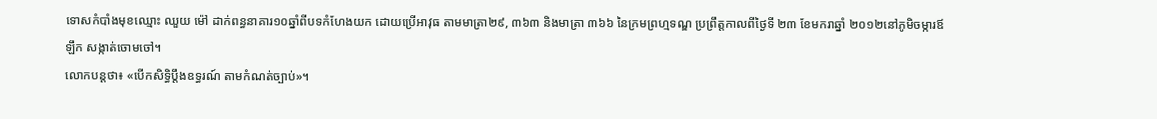ទោសកំបាំងមុខឈ្មោះ ឈួយ ម៉ៅ ដាក់ពន្ធនាគារ១០ឆ្នាំពីបទកំហែងយក ដោយប្រើអាវុធ តាមមាត្រា២៩, ៣៦៣ និងមាត្រា ៣៦៦ នៃក្រមព្រហ្មទណ្ឌ ប្រព្រឹត្តកាលពីថ្ងៃទី ២៣ ខែមករាឆ្នាំ ២០១២នៅភូមិចម្ការឪឡឹក សង្កាត់ចោមចៅ។
លោកបន្តថា៖ «បើកសិទ្ធិប្តឹងឧទ្ធរណ៍ តាមកំណត់ច្បាប់»។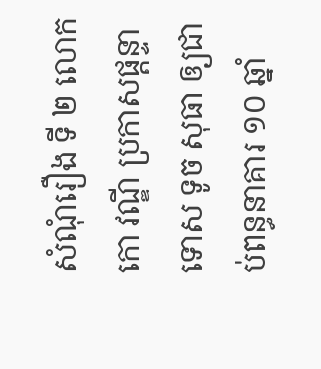សំណុំរឿង ទី ២ លោក កោ វណ្ឌី ប្រកាសផ្តន្ទាទោស ទូច សុធា ឲ្យជាប់ពន្ធនាគារ ១០ ឆ្នាំ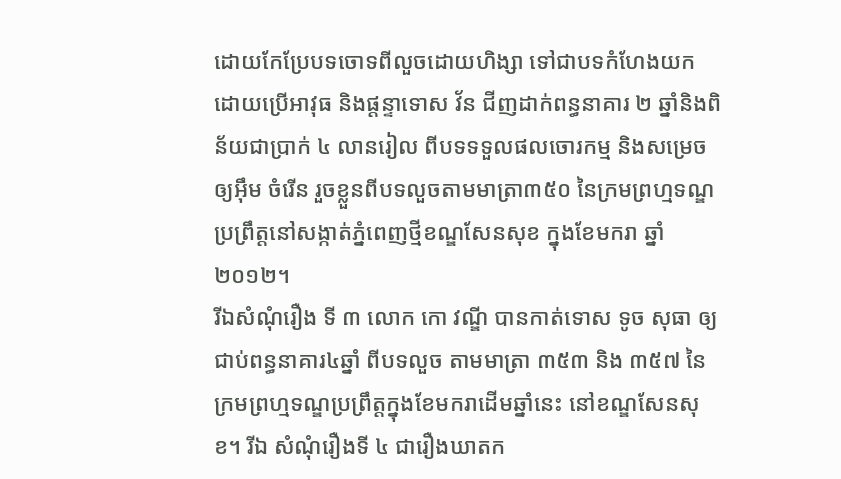ដោយកែប្រែបទចោទពីលួចដោយហិង្សា ទៅជាបទកំហែងយកដោយប្រើអាវុធ និងផ្តន្ទាទោស វ័ន ជីញដាក់ពន្ធនាគារ ២ ឆ្នាំនិងពិន័យជាប្រាក់ ៤ លានរៀល ពីបទទទួលផលចោរកម្ម និងសម្រេចឲ្យអ៊ឹម ចំរើន រួចខ្លួនពីបទលួចតាមមាត្រា៣៥០ នៃក្រមព្រហ្មទណ្ឌ ប្រព្រឹត្តនៅសង្កាត់ភ្នំពេញថ្មីខណ្ឌសែនសុខ ក្នុងខែមករា ឆ្នាំ ២០១២។
រីឯសំណុំរឿង ទី ៣ លោក កោ វណ្ឌី បានកាត់ទោស ទូច សុធា ឲ្យជាប់ពន្ធនាគារ៤ឆ្នាំ ពីបទលួច តាមមាត្រា ៣៥៣ និង ៣៥៧ នៃក្រមព្រហ្មទណ្ឌប្រព្រឹត្តក្នុងខែមករាដើមឆ្នាំនេះ នៅខណ្ឌសែនសុខ។ រីឯ សំណុំរឿងទី ៤ ជារឿងឃាតក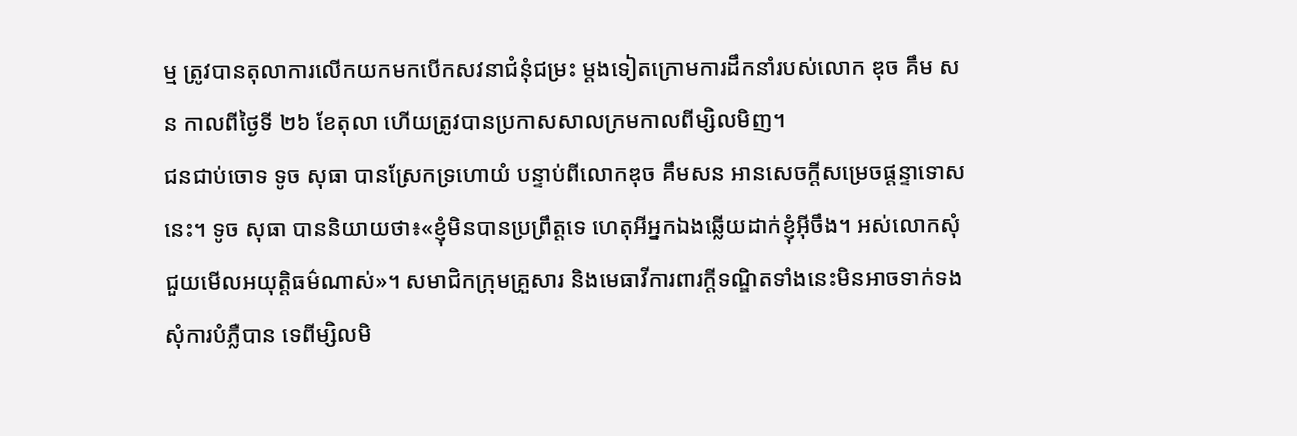ម្ម ត្រូវបានតុលាការលើកយកមកបើកសវនាជំនុំជម្រះ ម្តងទៀតក្រោមការដឹកនាំរបស់លោក ឌុច គឹម សន កាលពីថ្ងៃទី ២៦ ខែតុលា ហើយត្រូវបានប្រកាសសាលក្រមកាលពីម្សិលមិញ។
ជនជាប់ចោទ ទូច សុធា បានស្រែកទ្រហោយំ បន្ទាប់ពីលោកឌុច គឹមសន អានសេចក្តីសម្រេចផ្តន្ទាទោសនេះ។ ទូច សុធា បាននិយាយថា៖«ខ្ញុំមិនបានប្រព្រឹត្តទេ ហេតុអីអ្នកឯងឆ្លើយដាក់ខ្ញុំអ៊ីចឹង។ អស់លោកសុំជួយមើលអយុត្តិធម៌ណាស់»។ សមាជិកក្រុមគ្រួសារ និងមេធាវីការពារក្តីទណ្ឌិតទាំងនេះមិនអាចទាក់ទងសុំការបំភ្លឺបាន ទេពីម្សិលមិ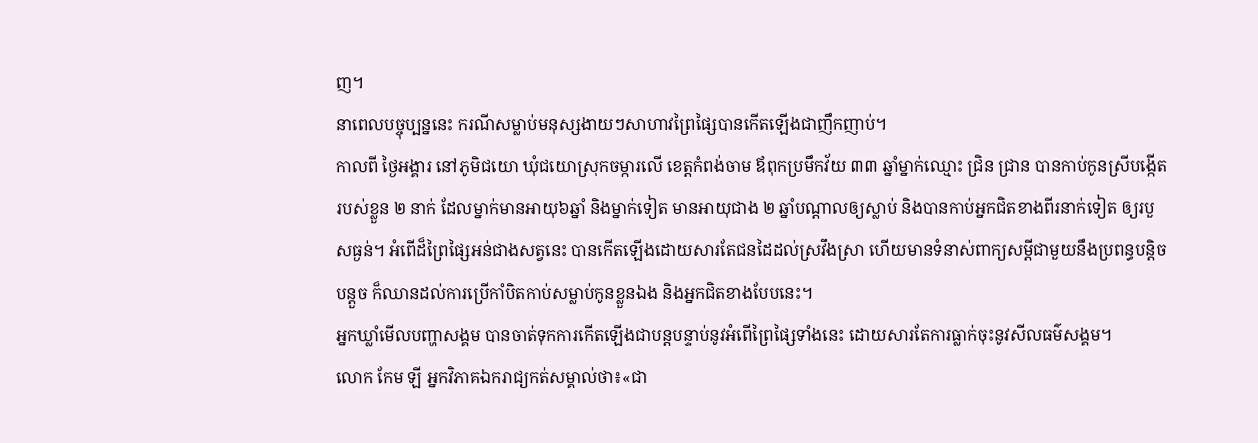ញ។
នាពេលបច្ចុប្បន្ននេះ ករណីសម្លាប់មនុស្សងាយៗសាហាវព្រៃផ្សៃបានកើតឡើងជាញឹកញាប់។
កាលពី ថ្ងៃអង្គារ នៅភូមិជយោ ឃុំជយោស្រុកចម្ការលើ ខេត្តកំពង់ចាម ឪពុកប្រមឹកវ័យ ៣៣ ឆ្នាំម្នាក់ឈ្មោះ ជ្រិន ជ្រាន បានកាប់កូនស្រីបង្កើតរបស់ខ្លួន ២ នាក់ ដែលម្នាក់មានអាយុ៦ឆ្នាំ និងម្នាក់ទៀត មានអាយុជាង ២ ឆ្នាំបណ្តាលឲ្យស្លាប់ និងបានកាប់អ្នកជិតខាងពីរនាក់ទៀត ឲ្យរបួសធ្ងន់។ អំពើដ៏ព្រៃផ្សៃអន់ជាងសត្វនេះ បានកើតឡើងដោយសារតែជនដៃដល់ស្រវឹងស្រា ហើយមានទំនាស់ពាក្យសម្តីជាមួយនឹងប្រពន្ធបន្តិចបន្តួច ក៏ឈានដល់ការប្រើកាំបិតកាប់សម្លាប់កូនខ្លួនឯង និងអ្នកជិតខាងបែបនេះ។
អ្នកឃ្លាំមើលបញ្ហាសង្គម បានចាត់ទុកការកើតឡើងជាបន្តបន្ទាប់នូវអំពើព្រៃផ្សៃទាំងនេះ ដោយសារតែការធ្លាក់ចុះនូវសីលធម៌សង្គម។
លោក កែម ឡី អ្នកវិភាគឯករាជ្យកត់សម្គាល់ថា៖«ជា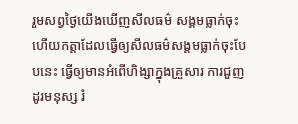រួមសព្វថ្ងៃយើងឃើញសីលធម៌ សង្គមធ្លាក់ចុះហើយកត្តាដែលធ្វើឲ្យសីលធម៌សង្គមធ្លាក់ចុះបែបនេះ ធ្វើឲ្យមានអំពើហិង្សាក្នុងគ្រួសារ ការជួញដូរមនុស្ស រំ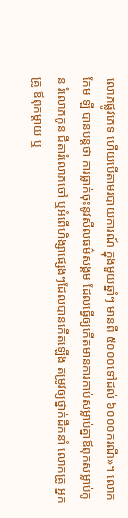លោភផ្លូវភេទ ហើយបើតាមរបាយការណ៍ ក្នុងមួយឆ្នាំៗ មានពី ៥០០០ទៅដល់ ៦០០០ករណី»។ លោក កែម ឡី បានបន្តថា ការធ្លាក់ចុះនូវសីលធម៌សង្គម ដែលធ្វើឲ្យកើតមានការកាប់សម្លាប់គ្នាឪពុកសម្លាប់កូន រំលោភកូន ជីតារំលោភចៅ ឬអំពើហិង្សាផ្សេងៗដែលបានកើតឡើង តម្រូវឲ្យថ្នាក់ដឹកនាំ លោកគ្រូ អ្នកគ្រូ ឪពុកម្តាយ ឬ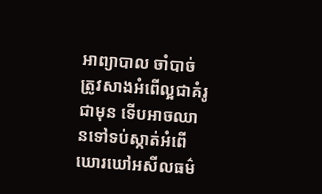អាព្យាបាល ចាំបាច់ត្រូវសាងអំពើល្អជាគំរូជាមុន ទើបអាចឈានទៅទប់ស្កាត់អំពើឃោរឃៅអសីលធម៌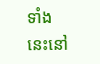ទាំងនេះនៅ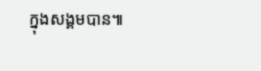ក្នុងសង្គមបាន៕